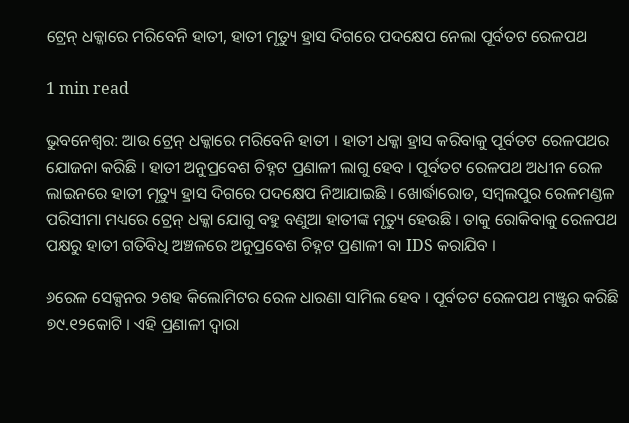ଟ୍ରେନ୍ ଧକ୍କାରେ ମରିବେନି ହାତୀ, ହାତୀ ମୃତ୍ୟୁ ହ୍ରାସ ଦିଗରେ ପଦକ୍ଷେପ ନେଲା ପୂର୍ବତଟ ରେଳପଥ

1 min read

ଭୁବନେଶ୍ବର: ଆଉ ଟ୍ରେନ୍ ଧକ୍କାରେ ମରିବେନି ହାତୀ । ହାତୀ ଧକ୍କା ହ୍ରାସ କରିବାକୁ ପୂର୍ବତଟ ରେଳପଥର ଯୋଜନା କରିଛି । ହାତୀ ଅନୁପ୍ରବେଶ ଚିହ୍ନଟ ପ୍ରଣାଳୀ ଲାଗୁ ହେବ । ପୂର୍ବତଟ ରେଳପଥ ଅଧୀନ ରେଳ ଲାଇନରେ ହାତୀ ମୃତ୍ୟୁ ହ୍ରାସ ଦିଗରେ ପଦକ୍ଷେପ ନିଆଯାଇଛି । ଖୋର୍ଦ୍ଧାରୋଡ, ସମ୍ବଲପୁର ରେଳମଣ୍ଡଳ ପରିସୀମା ମଧ୍ୟରେ ଟ୍ରେନ୍ ଧକ୍କା ଯୋଗୁ ବହୁ ବଣୁଆ ହାତୀଙ୍କ ମୃତ୍ୟୁ ହେଉଛି । ତାକୁ ରୋକିବାକୁ ରେଳପଥ ପକ୍ଷରୁ ହାତୀ ଗତିବିଧି ଅଞ୍ଚଳରେ ଅନୁପ୍ରବେଶ ଚିହ୍ନଟ ପ୍ରଣାଳୀ ବା IDS କରାଯିବ ।

୬ରେଳ ସେକ୍ସନର ୨ଶହ କିଲୋମିଟର ରେଳ ଧାରଣା ସାମିଲ ହେବ । ପୂର୍ବତଟ ରେଳପଥ ମଞ୍ଜୁର କରିଛି ୭୯.୧୨କୋଟି । ଏହି ପ୍ରଣାଳୀ ଦ୍ବାରା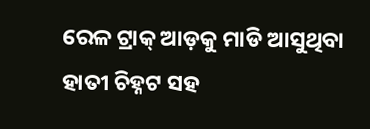ରେଳ ଟ୍ରାକ୍ ଆଡ଼କୁ ମାଡି ଆସୁଥିବା ହାତୀ ଚିହ୍ନଟ ସହ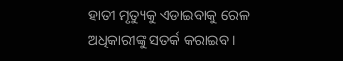ହାତୀ ମୃତ୍ୟୁକୁ ଏଡାଇବାକୁ ରେଳ ଅଧିକାରୀଙ୍କୁ ସତର୍କ କରାଇବ ।